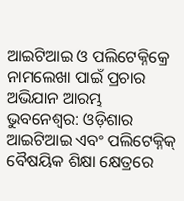ଆଇଟିଆଇ ଓ ପଲିଟେକ୍ନିକ୍ରେ ନାମଲେଖା ପାଇଁ ପ୍ରଚାର ଅଭିଯାନ ଆରମ୍ଭ
ଭୁବନେଶ୍ୱର: ଓଡ଼ିଶାର ଆଇଟିଆଇ ଏବଂ ପଲିଟେକ୍ନିକ୍ ବୈଷୟିକ ଶିକ୍ଷା କ୍ଷେତ୍ରରେ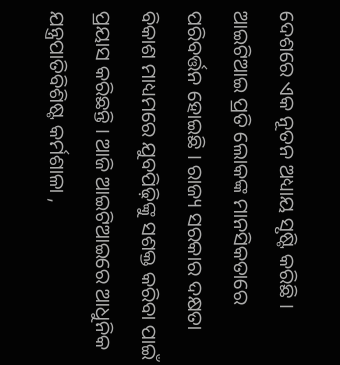ଦେଶରେ ଏକ ନୂତନ ଅଧ୍ୟାୟ ସୃଷ୍ଟି କରିଛି । ଆଇଟିଆଇ ପ୍ରତି ଲୋକଙ୍କ ମାନସିକତାରେ ପରିବର୍ତ୍ତନ ହୋଇଛି । ରାଜ୍ୟ ସରକାର ଦକ୍ଷତା ବିକାଶ ମାଧ୍ୟମରେ ଯୁବପିଢ଼ିଙ୍କୁ ସଶକ୍ତ କରିବା ପାଇଁ ପ୍ରୟାସ କରିଛନ୍ତି । ଆଜି ଆଇଟିଆଇରେ ଆଧୁନିକ ଯନ୍ତ୍ରପାତିବିଶିଷ୍ଟ କର୍ମଶାଳା ,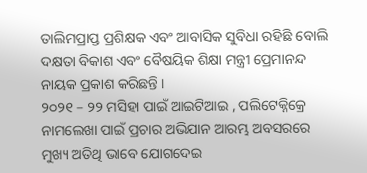ତାଲିମପ୍ରାପ୍ତ ପ୍ରଶିକ୍ଷକ ଏବଂ ଆବାସିକ ସୁବିଧା ରହିଛି ବୋଲି ଦକ୍ଷତା ବିକାଶ ଏବଂ ବୈଷୟିକ ଶିକ୍ଷା ମନ୍ତ୍ରୀ ପ୍ରେମାନନ୍ଦ ନାୟକ ପ୍ରକାଶ କରିଛନ୍ତି ।
୨୦୨୧ – ୨୨ ମସିହା ପାଇଁ ଆଇଟିଆଇ , ପଲିଟେକ୍ନିକ୍ରେ ନାମଲେଖା ପାଇଁ ପ୍ରଚାର ଅଭିଯାନ ଆରମ୍ଭ ଅବସରରେ ମୁଖ୍ୟ ଅତିଥି ଭାବେ ଯୋଗଦେଇ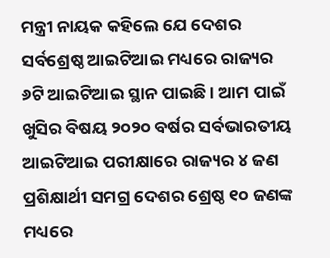ମନ୍ତ୍ରୀ ନାୟକ କହିଲେ ଯେ ଦେଶର ସର୍ବଶ୍ରେଷ୍ଠ ଆଇଟିଆଇ ମଧ୍ୟରେ ରାଜ୍ୟର ୬ଟି ଆଇଟିଆଇ ସ୍ଥାନ ପାଇଛି । ଆମ ପାଇଁ ଖୁସିର ବିଷୟ ୨୦୨୦ ବର୍ଷର ସର୍ବଭାରତୀୟ ଆଇଟିଆଇ ପରୀକ୍ଷାରେ ରାଜ୍ୟର ୪ ଜଣ ପ୍ରଶିକ୍ଷାର୍ଥୀ ସମଗ୍ର ଦେଶର ଶ୍ରେଷ୍ଠ ୧୦ ଜଣଙ୍କ ମଧ୍ୟରେ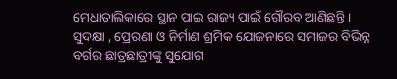ମେଧାତାଲିକାରେ ସ୍ଥାନ ପାଇ ରାଜ୍ୟ ପାଇଁ ଗୌରବ ଆଣିଛନ୍ତି । ସୁଦକ୍ଷା , ପ୍ରେରଣା ଓ ନିର୍ମାଣ ଶ୍ରମିକ ଯୋଜନାରେ ସମାଜର ବିଭିନ୍ନ ବର୍ଗର ଛାତ୍ରଛାତ୍ରୀଙ୍କୁ ସୁଯୋଗ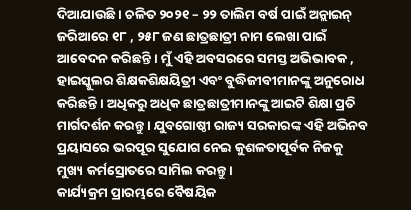ଦିଆଯାଉଛି । ଚଳିତ ୨୦୨୧ – ୨୨ ତାଲିମ ବର୍ଷ ପାଇଁ ଅନ୍ଲାଇନ୍ ଜରିଆରେ ୧୮ , ୨୫୮ ଜଣ ଛାତ୍ରଛାତ୍ରୀ ନାମ ଲେଖା ପାଇଁ ଆବେଦନ କରିଛନ୍ତି । ମୁଁ ଏହି ଅବସରରେ ସମସ୍ତ ଅଭିଭାବକ , ହାଇସ୍କୁଲର ଶିକ୍ଷକଶିକ୍ଷୟିତ୍ରୀ ଏବଂ ବୁଦ୍ଧିଜୀବୀମାନଙ୍କୁ ଅନୁରୋଧ କରିଛନ୍ତି । ଅଧିକରୁ ଅଧିକ ଛାତ୍ରଛାତ୍ରୀମାନଙ୍କୁ ଆଇଟି ଶିକ୍ଷା ପ୍ରତି ମାର୍ଗଦର୍ଶନ କରନ୍ତୁ । ଯୁବଗୋଷ୍ଠୀ ରାଜ୍ୟ ସରକାରଙ୍କ ଏହି ଅଭିନବ ପ୍ରୟାସରେ ଭରପୂର ସୁଯୋଗ ନେଇ କୁଶଳତାପୂର୍ବକ ନିଜକୁ ମୁଖ୍ୟ କର୍ମସ୍ରୋତରେ ସାମିଲ କରନ୍ତୁ ।
କାର୍ଯ୍ୟକ୍ରମ ପ୍ରାରମ୍ଭରେ ବୈଷୟିକ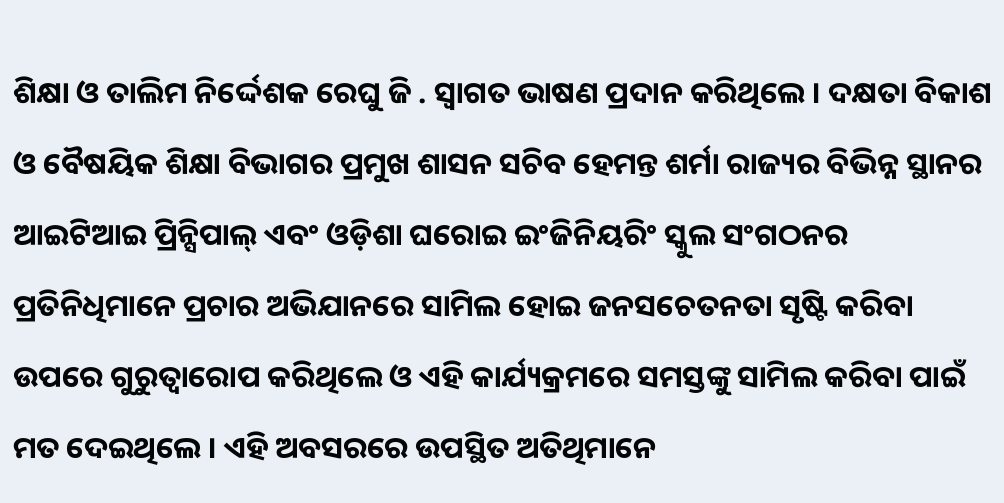ଶିକ୍ଷା ଓ ତାଲିମ ନିର୍ଦ୍ଦେଶକ ରେଘୁ ଜି . ସ୍ୱାଗତ ଭାଷଣ ପ୍ରଦାନ କରିଥିଲେ । ଦକ୍ଷତା ବିକାଶ ଓ ବୈଷୟିକ ଶିକ୍ଷା ବିଭାଗର ପ୍ରମୁଖ ଶାସନ ସଚିବ ହେମନ୍ତ ଶର୍ମା ରାଜ୍ୟର ବିଭିନ୍ନ ସ୍ଥାନର ଆଇଟିଆଇ ପ୍ରିନ୍ସିପାଲ୍ ଏବଂ ଓଡ଼ିଶା ଘରୋଇ ଇଂଜିନିୟରିଂ ସ୍କୁଲ ସଂଗଠନର ପ୍ରତିନିଧିମାନେ ପ୍ରଚାର ଅଭିଯାନରେ ସାମିଲ ହୋଇ ଜନସଚେତନତା ସୃଷ୍ଟି କରିବା ଉପରେ ଗୁରୁତ୍ବାରୋପ କରିଥିଲେ ଓ ଏହି କାର୍ଯ୍ୟକ୍ରମରେ ସମସ୍ତଙ୍କୁ ସାମିଲ କରିବା ପାଇଁ ମତ ଦେଇଥିଲେ । ଏହି ଅବସରରେ ଉପସ୍ଥିତ ଅତିଥିମାନେ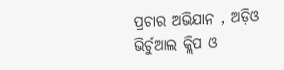ପ୍ରଚାର ଅଭିଯାନ , ଅଡ଼ିଓ ଭିର୍ଚୁଆଲ କ୍ଲିପ ଓ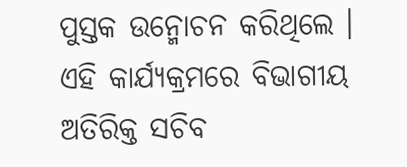ପୁସ୍ତକ ଉନ୍ମୋଚନ କରିଥିଲେ । ଏହି କାର୍ଯ୍ୟକ୍ରମରେ ବିଭାଗୀୟ ଅତିରିକ୍ତ ସଚିବ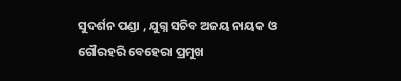ସୁଦର୍ଶନ ପଣ୍ଡା , ଯୁଗ୍ନ ସଚିବ ଅଜୟ ନାୟକ ଓ ଗୌରହରି ବେହେରା ପ୍ରମୁଖ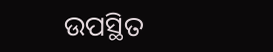ଉପସ୍ଥିତ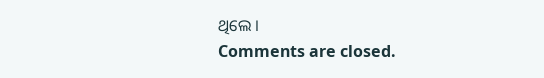ଥିଲେ ।
Comments are closed.